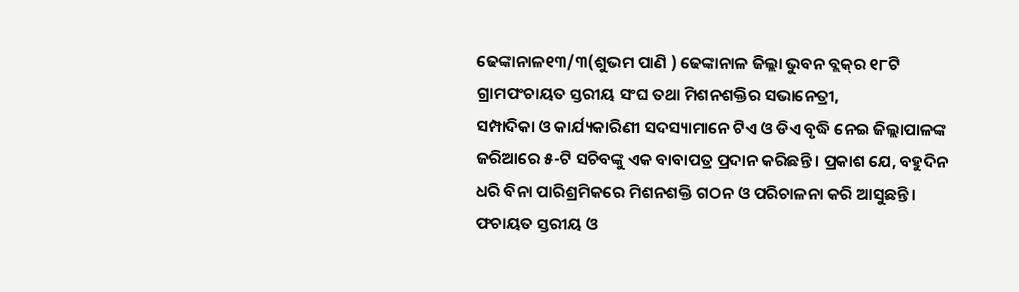ଢେଙ୍କାନାଳ୧୩/୩(ଶୁଭମ ପାଣି ) ଢେଙ୍କାନାଳ ଜିଲ୍ଲା ଭୁବନ ବ୍ଲକ୍‌ର ୧୮ଟି ଗ୍ରାମପଂଚାୟତ ସ୍ତରୀୟ ସଂଘ ତଥା ମିଶନଶକ୍ତିର ସଭାନେତ୍ରୀ,
ସମ୍ପାଦିକା ଓ କାର୍ଯ୍ୟକାରିଣୀ ସଦସ୍ୟାମାନେ ଟିଏ ଓ ଡିଏ ବୃଦ୍ଧି ନେଇ ଜିଲ୍ଲାପାଳଙ୍କ ଜରିଆରେ ୫-ଟି ସଚିବଙ୍କୁ ଏକ ବାବାପତ୍ର ପ୍ରଦାନ କରିଛନ୍ତି । ପ୍ରକାଶ ଯେ, ବହୁଦିନ ଧରି ବିନା ପାରିଶ୍ରମିକରେ ମିଶନଶକ୍ତି ଗଠନ ଓ ପରିଚାଳନା କରି ଆସୁଛନ୍ତି । ଫଚାୟତ ସ୍ତରୀୟ ଓ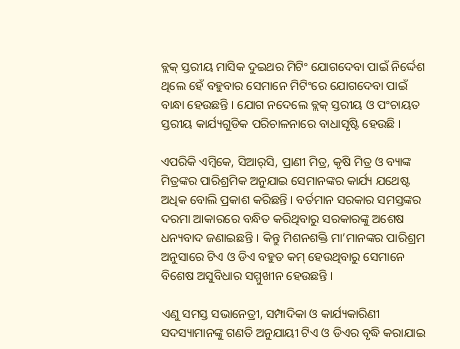ବ୍ଲକ୍ ସ୍ତରୀୟ ମାସିକ ଦୁଇଥର ମିଟିଂ ଯୋଗଦେବା ପାଇଁ ନିର୍ଦ୍ଦେଶ ଥିଲେ ହେଁ ବହୁବାର ସେମାନେ ମିଟିଂରେ ଯୋଗଦେବା ପାଇଁ ବାନ୍ଧା ହେଉଛନ୍ତି । ଯୋଗ ନଦେଲେ ବ୍ଲକ୍ ସ୍ତରୀୟ ଓ ପଂଚାୟତ ସ୍ତରୀୟ କାର୍ଯ୍ୟଗୁଡିକ ପରିଚାଳନାରେ ବାଧାସୃଷ୍ଟି ହେଉଛି ।

ଏପରିକି ଏମ୍ବିକେ, ସିଆର୍‌ସି, ପ୍ରାଣୀ ମିତ୍ର, କୃଷି ମିତ୍ର ଓ ବ୍ୟାଙ୍କ ମିତ୍ରଙ୍କର ପାରିଶ୍ରମିକ ଅନୁଯାଇ ସେମାନଙ୍କର କାର୍ଯ୍ୟ ଯଥେଷ୍ଟ ଅଧିକ ବୋଲି ପ୍ରକାଶ କରିଛନ୍ତି । ବର୍ତମାନ ସରକାର ସମସ୍ତଙ୍କର ଦରମା ଆକାରରେ ବନ୍ଧିତ କରିଥିବାରୁ ସରକାରଙ୍କୁ ଅଶେଷ ଧନ୍ୟବାଦ ଜଣାଇଛନ୍ତି । କିନ୍ତୁ ମିଶନଶକ୍ତି ମା’ମାନଙ୍କର ପାରିଶ୍ରମ ଅନୁସାରେ ଟିଏ ଓ ଡିଏ ବହୁତ କମ୍ ହେଉଥିବାରୁ ସେମାନେ ବିଶେଷ ଅସୁବିଧାର ସମ୍ମୁଖୀନ ହେଉଛନ୍ତି ।

ଏଣୁ ସମସ୍ତ ସଭାନେତ୍ରୀ, ସମ୍ପାଦିକା ଓ କାର୍ଯ୍ୟକାରିଣୀ ସଦସ୍ୟାମାନଙ୍କୁ ଗଣତି ଅନୁଯାୟୀ ଟିଏ ଓ ଡିଏର ବୃଦ୍ଧି କରାଯାଇ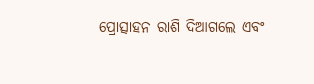ପ୍ରୋତ୍ସାହନ ରାଶି ଦିଆଗଲେ ଏବଂ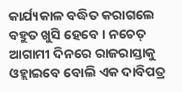କାର୍ଯ୍ୟକାଳ ବଦ୍ଧିତ କରାଗଲେ ବହୁତ ଖୁସି ହେବେ । ନଚେତ୍ ଆଗାମୀ ଦିନରେ ରାଜରାସ୍ତାକୁ ଓହ୍ଲାଇବେ ବୋଲି ଏକ ଦାବିପତ୍ର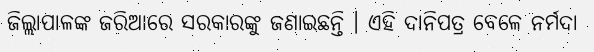ଜିଲ୍ଲାପାଳଙ୍କ ଜରିଆରେ ସରକାରଙ୍କୁ ଜଣାଇଛନ୍ତି । ଏହି ଦାନିପତ୍ର ବେଳେ ନର୍ମଦା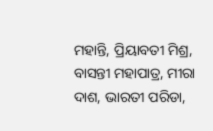ମହାନ୍ତି, ପ୍ରିୟାବତୀ ମିଶ୍ର, ବାସନ୍ତୀ ମହାପାତ୍ର, ମୀରା ଦାଶ, ଭାରତୀ ପରିଡା,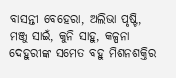ବାସନ୍ତୀ ବେହେରା, ଅଲିଭା ପୃଷ୍ଟି, ମଞ୍ଜୁ ସାଇଁ, କୁନି ସାହୁ, କଳ୍ପନା ଦେହୁରୀଙ୍କ ସମେତ ବହୁ ମିଶନଶକ୍ତିର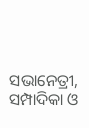ସଭାନେତ୍ରୀ, ସମ୍ପାଦିକା ଓ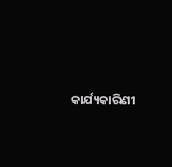କାର୍ଯ୍ୟକାରିଣୀ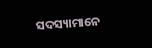ସଦସ୍ୟାମାନେ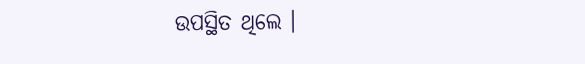ଉପସ୍ଥିତ ଥିଲେ ।